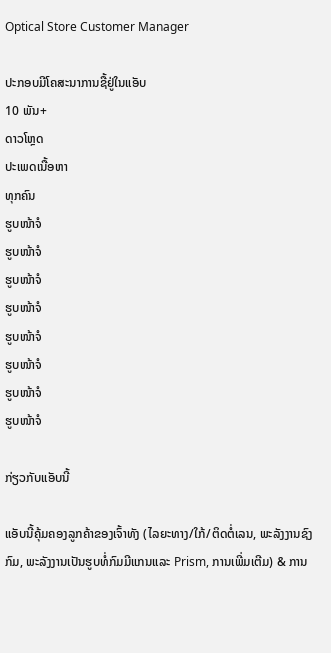Optical Store Customer Manager

ປະກອບມີໂຄສະນາການຊື້ຢູ່ໃນແອັບ
10 ພັນ+
ດາວໂຫຼດ
ປະເພດເນື້ອຫາ
ທຸກຄົນ
ຮູບໜ້າຈໍ
ຮູບໜ້າຈໍ
ຮູບໜ້າຈໍ
ຮູບໜ້າຈໍ
ຮູບໜ້າຈໍ
ຮູບໜ້າຈໍ
ຮູບໜ້າຈໍ
ຮູບໜ້າຈໍ

ກ່ຽວກັບແອັບນີ້

ແອັບນີ້ຄຸ້ມຄອງລູກຄ້າຂອງເຈົ້າທັງ (ໄລຍະທາງ/ໃກ້/ຕິດຕໍ່ເລນ, ພະລັງງານຊົງກົມ, ພະລັງງານເປັນຮູບທໍ່ກົມມີແກນແລະ Prism, ການເພີ່ມເຕີມ) & ການ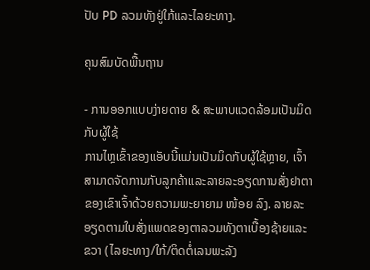ປັບ PD ລວມທັງຢູ່ໃກ້ແລະໄລຍະທາງ.

ຄຸນສົມບັດພື້ນຖານ

- ການອອກແບບງ່າຍດາຍ & ສະພາບແວດລ້ອມເປັນມິດກັບຜູ້ໃຊ້
ການໄຫຼເຂົ້າຂອງແອັບນີ້ແມ່ນເປັນມິດກັບຜູ້ໃຊ້ຫຼາຍ, ເຈົ້າສາມາດຈັດການກັບລູກຄ້າແລະລາຍລະອຽດການສັ່ງຢາຕາຂອງເຂົາເຈົ້າດ້ວຍຄວາມພະຍາຍາມ ໜ້ອຍ ລົງ. ລາຍລະອຽດຕາມໃບສັ່ງແພດຂອງຕາລວມທັງຕາເບື້ອງຊ້າຍແລະຂວາ (ໄລຍະທາງ/ໃກ້/ຕິດຕໍ່ເລນພະລັງ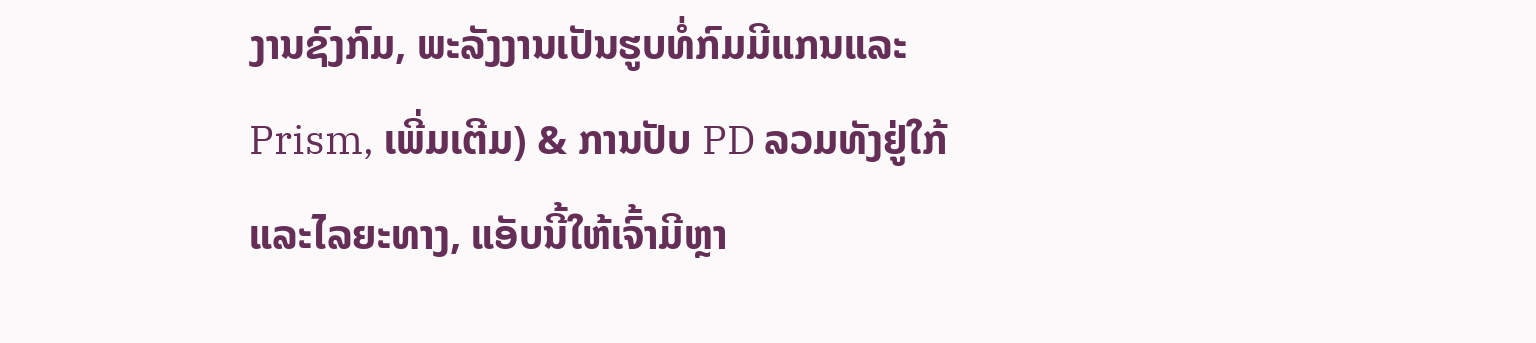ງານຊົງກົມ, ພະລັງງານເປັນຮູບທໍ່ກົມມີແກນແລະ Prism, ເພີ່ມເຕີມ) & ການປັບ PD ລວມທັງຢູ່ໃກ້ແລະໄລຍະທາງ, ແອັບນີ້ໃຫ້ເຈົ້າມີຫຼາ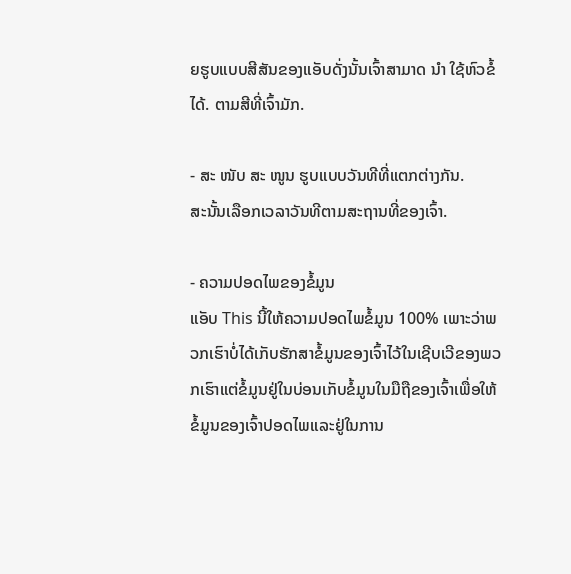ຍຮູບແບບສີສັນຂອງແອັບດັ່ງນັ້ນເຈົ້າສາມາດ ນຳ ໃຊ້ຫົວຂໍ້ໄດ້. ຕາມສີທີ່ເຈົ້າມັກ.

- ສະ ໜັບ ສະ ໜູນ ຮູບແບບວັນທີທີ່ແຕກຕ່າງກັນ.
ສະນັ້ນເລືອກເວລາວັນທີຕາມສະຖານທີ່ຂອງເຈົ້າ.

- ຄວາມປອດໄພຂອງຂໍ້ມູນ
ແອັບ This ນີ້ໃຫ້ຄວາມປອດໄພຂໍ້ມູນ 100% ເພາະວ່າພວກເຮົາບໍ່ໄດ້ເກັບຮັກສາຂໍ້ມູນຂອງເຈົ້າໄວ້ໃນເຊີບເວີຂອງພວກເຮົາແຕ່ຂໍ້ມູນຢູ່ໃນບ່ອນເກັບຂໍ້ມູນໃນມືຖືຂອງເຈົ້າເພື່ອໃຫ້ຂໍ້ມູນຂອງເຈົ້າປອດໄພແລະຢູ່ໃນການ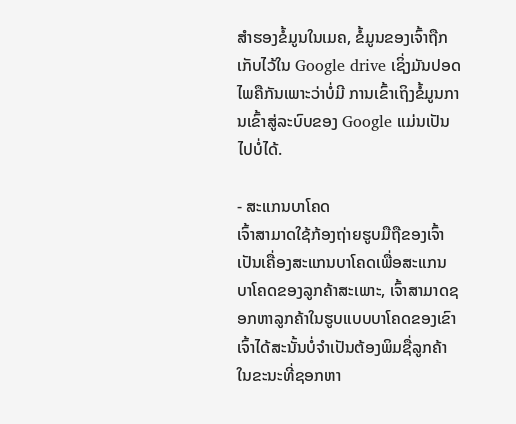ສໍາຮອງຂໍ້ມູນໃນເມຄ, ຂໍ້ມູນຂອງເຈົ້າຖືກເກັບໄວ້ໃນ Google drive ເຊິ່ງມັນປອດໄພຄືກັນເພາະວ່າບໍ່ມີ ການເຂົ້າເຖິງຂໍ້ມູນການເຂົ້າສູ່ລະບົບຂອງ Google ແມ່ນເປັນໄປບໍ່ໄດ້.

- ສະແກນບາໂຄດ
ເຈົ້າສາມາດໃຊ້ກ້ອງຖ່າຍຮູບມືຖືຂອງເຈົ້າເປັນເຄື່ອງສະແກນບາໂຄດເພື່ອສະແກນບາໂຄດຂອງລູກຄ້າສະເພາະ, ເຈົ້າສາມາດຊອກຫາລູກຄ້າໃນຮູບແບບບາໂຄດຂອງເຂົາເຈົ້າໄດ້ສະນັ້ນບໍ່ຈໍາເປັນຕ້ອງພິມຊື່ລູກຄ້າໃນຂະນະທີ່ຊອກຫາ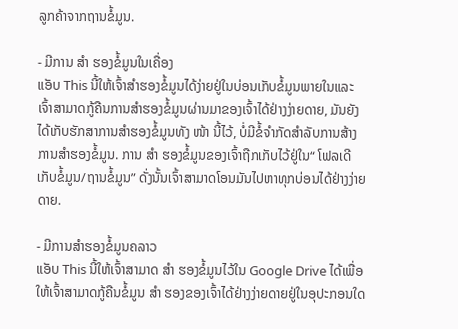ລູກຄ້າຈາກຖານຂໍ້ມູນ.

- ມີການ ສຳ ຮອງຂໍ້ມູນໃນເຄື່ອງ
ແອັບ This ນີ້ໃຫ້ເຈົ້າສໍາຮອງຂໍ້ມູນໄດ້ງ່າຍຢູ່ໃນບ່ອນເກັບຂໍ້ມູນພາຍໃນແລະເຈົ້າສາມາດກູ້ຄືນການສໍາຮອງຂໍ້ມູນຜ່ານມາຂອງເຈົ້າໄດ້ຢ່າງງ່າຍດາຍ, ມັນຍັງໄດ້ເກັບຮັກສາການສໍາຮອງຂໍ້ມູນທັງ ໜ້າ ນີ້ໄວ້, ບໍ່ມີຂໍ້ຈໍາກັດສໍາລັບການສ້າງການສໍາຮອງຂໍ້ມູນ. ການ ສຳ ຮອງຂໍ້ມູນຂອງເຈົ້າຖືກເກັບໄວ້ຢູ່ໃນ“ ໂຟລເດີເກັບຂໍ້ມູນ/ຖານຂໍ້ມູນ” ດັ່ງນັ້ນເຈົ້າສາມາດໂອນມັນໄປຫາທຸກບ່ອນໄດ້ຢ່າງງ່າຍດາຍ.

- ມີການສໍາຮອງຂໍ້ມູນຄລາວ
ແອັບ This ນີ້ໃຫ້ເຈົ້າສາມາດ ສຳ ຮອງຂໍ້ມູນໄວ້ໃນ Google Drive ໄດ້ເພື່ອໃຫ້ເຈົ້າສາມາດກູ້ຄືນຂໍ້ມູນ ສຳ ຮອງຂອງເຈົ້າໄດ້ຢ່າງງ່າຍດາຍຢູ່ໃນອຸປະກອນໃດ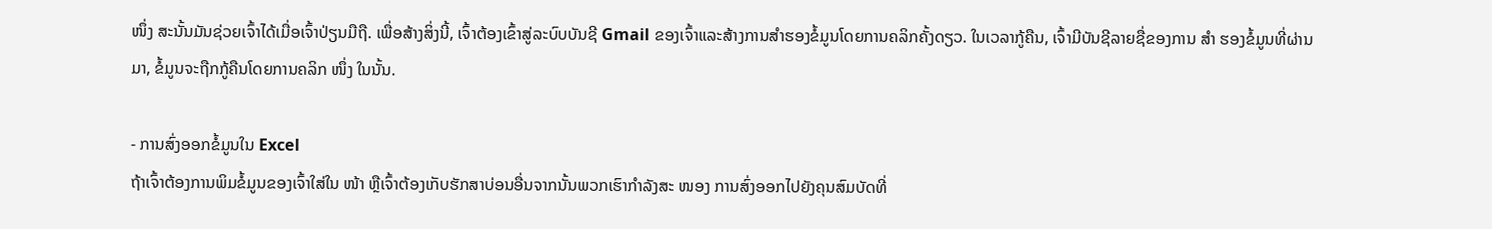ໜຶ່ງ ສະນັ້ນມັນຊ່ວຍເຈົ້າໄດ້ເມື່ອເຈົ້າປ່ຽນມືຖື. ເພື່ອສ້າງສິ່ງນີ້, ເຈົ້າຕ້ອງເຂົ້າສູ່ລະບົບບັນຊີ Gmail ຂອງເຈົ້າແລະສ້າງການສໍາຮອງຂໍ້ມູນໂດຍການຄລິກຄັ້ງດຽວ. ໃນເວລາກູ້ຄືນ, ເຈົ້າມີບັນຊີລາຍຊື່ຂອງການ ສຳ ຮອງຂໍ້ມູນທີ່ຜ່ານມາ, ຂໍ້ມູນຈະຖືກກູ້ຄືນໂດຍການຄລິກ ໜຶ່ງ ໃນນັ້ນ.

- ການສົ່ງອອກຂໍ້ມູນໃນ Excel
ຖ້າເຈົ້າຕ້ອງການພິມຂໍ້ມູນຂອງເຈົ້າໃສ່ໃນ ໜ້າ ຫຼືເຈົ້າຕ້ອງເກັບຮັກສາບ່ອນອື່ນຈາກນັ້ນພວກເຮົາກໍາລັງສະ ໜອງ ການສົ່ງອອກໄປຍັງຄຸນສົມບັດທີ່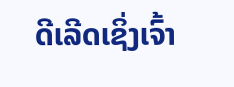ດີເລີດເຊິ່ງເຈົ້າ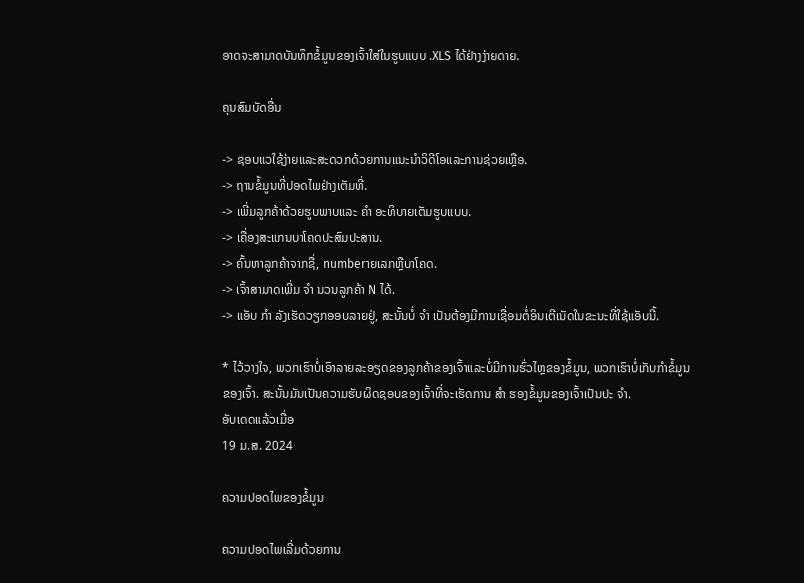ອາດຈະສາມາດບັນທຶກຂໍ້ມູນຂອງເຈົ້າໃສ່ໃນຮູບແບບ .XLS ໄດ້ຢ່າງງ່າຍດາຍ.

ຄຸນສົມບັດອື່ນ

-> ຊອບແວໃຊ້ງ່າຍແລະສະດວກດ້ວຍການແນະນໍາວິດີໂອແລະການຊ່ວຍເຫຼືອ.
-> ຖານຂໍ້ມູນທີ່ປອດໄພຢ່າງເຕັມທີ່.
-> ເພີ່ມລູກຄ້າດ້ວຍຮູບພາບແລະ ຄຳ ອະທິບາຍເຕັມຮູບແບບ.
-> ເຄື່ອງສະແກນບາໂຄດປະສົມປະສານ.
-> ຄົ້ນຫາລູກຄ້າຈາກຊື່, numberາຍເລກຫຼືບາໂຄດ.
-> ເຈົ້າສາມາດເພີ່ມ ຈຳ ນວນລູກຄ້າ N ໄດ້.
-> ແອັບ ກຳ ລັງເຮັດວຽກອອບລາຍຢູ່, ສະນັ້ນບໍ່ ຈຳ ເປັນຕ້ອງມີການເຊື່ອມຕໍ່ອິນເຕີເນັດໃນຂະນະທີ່ໃຊ້ແອັບນີ້.

* ໄວ້ວາງໃຈ, ພວກເຮົາບໍ່ເອົາລາຍລະອຽດຂອງລູກຄ້າຂອງເຈົ້າແລະບໍ່ມີການຮົ່ວໄຫຼຂອງຂໍ້ມູນ, ພວກເຮົາບໍ່ເກັບກໍາຂໍ້ມູນຂອງເຈົ້າ. ສະນັ້ນມັນເປັນຄວາມຮັບຜິດຊອບຂອງເຈົ້າທີ່ຈະເຮັດການ ສຳ ຮອງຂໍ້ມູນຂອງເຈົ້າເປັນປະ ຈຳ.
ອັບເດດແລ້ວເມື່ອ
19 ມ.ສ. 2024

ຄວາມປອດໄພຂອງຂໍ້ມູນ

ຄວາມປອດໄພເລີ່ມດ້ວຍການ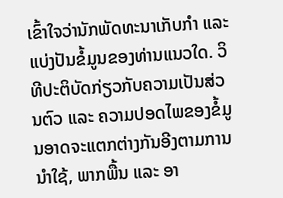ເຂົ້າໃຈວ່ານັກພັດທະນາເກັບກຳ ແລະ ແບ່ງປັນຂໍ້ມູນຂອງທ່ານແນວໃດ. ວິທີປະຕິບັດກ່ຽວກັບຄວາມເປັນສ່ວນຕົວ ແລະ ຄວາມປອດໄພຂອງຂໍ້ມູນອາດຈະແຕກຕ່າງກັນອີງຕາມການນຳໃຊ້, ພາກພື້ນ ແລະ ອາ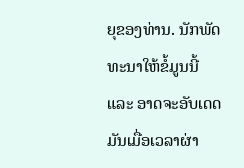ຍຸຂອງທ່ານ. ນັກພັດທະນາໃຫ້ຂໍ້ມູນນີ້ ແລະ ອາດຈະອັບເດດມັນເມື່ອເວລາຜ່າ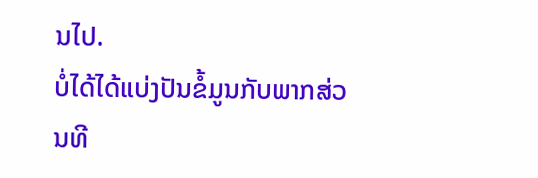ນໄປ.
ບໍ່ໄດ້ໄດ້ແບ່ງປັນຂໍ້ມູນກັບພາກສ່ວນທີ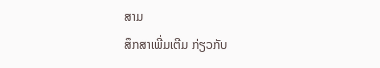ສາມ
ສຶກສາເພີ່ມເຕີມ ກ່ຽວກັບ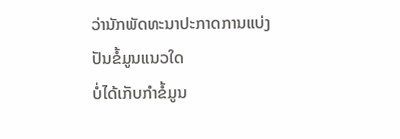ວ່ານັກພັດທະນາປະກາດການແບ່ງປັນຂໍ້ມູນແນວໃດ
ບໍ່ໄດ້ເກັບກຳຂໍ້ມູນ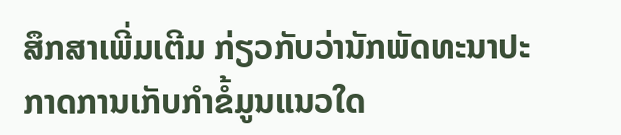ສຶກສາເພີ່ມເຕີມ ກ່ຽວກັບວ່ານັກພັດທະນາປະກາດການເກັບກຳຂໍ້ມູນແນວໃດ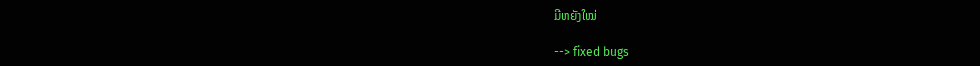ມີຫຍັງໃໝ່

--> fixed bugs